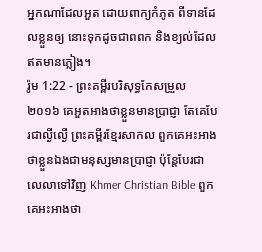អ្នកណាដែលអួត ដោយពាក្យកំភូត ពីទានដែលខ្លួនឲ្យ នោះទុកដូចជាពពក និងខ្យល់ដែលឥតមានភ្លៀង។
រ៉ូម 1:22 - ព្រះគម្ពីរបរិសុទ្ធកែសម្រួល ២០១៦ គេអួតអាងថាខ្លួនមានប្រាជ្ញា តែគេបែរជាល្ងីល្ងើ ព្រះគម្ពីរខ្មែរសាកល ពួកគេអះអាងថាខ្លួនឯងជាមនុស្សមានប្រាជ្ញា ប៉ុន្តែបែរជាលេលាទៅវិញ Khmer Christian Bible ពួកគេអះអាងថា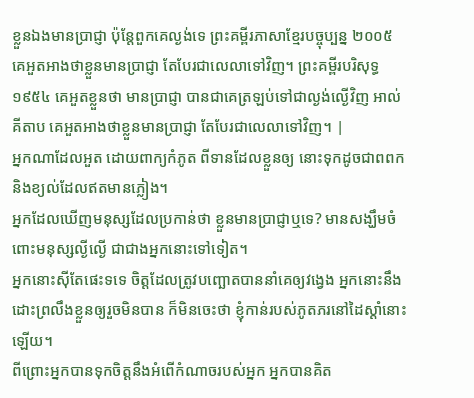ខ្លួនឯងមានប្រាជ្ញា ប៉ុន្ដែពួកគេល្ងង់ទេ ព្រះគម្ពីរភាសាខ្មែរបច្ចុប្បន្ន ២០០៥ គេអួតអាងថាខ្លួនមានប្រាជ្ញា តែបែរជាលេលាទៅវិញ។ ព្រះគម្ពីរបរិសុទ្ធ ១៩៥៤ គេអួតខ្លួនថា មានប្រាជ្ញា បានជាគេត្រឡប់ទៅជាល្ងង់ល្ងើវិញ អាល់គីតាប គេអួតអាងថាខ្លួនមានប្រាជ្ញា តែបែរជាលេលាទៅវិញ។ |
អ្នកណាដែលអួត ដោយពាក្យកំភូត ពីទានដែលខ្លួនឲ្យ នោះទុកដូចជាពពក និងខ្យល់ដែលឥតមានភ្លៀង។
អ្នកដែលឃើញមនុស្សដែលប្រកាន់ថា ខ្លួនមានប្រាជ្ញាឬទេ? មានសង្ឃឹមចំពោះមនុស្សល្ងីល្ងើ ជាជាងអ្នកនោះទៅទៀត។
អ្នកនោះស៊ីតែផេះទទេ ចិត្តដែលត្រូវបញ្ឆោតបាននាំគេឲ្យវង្វេង អ្នកនោះនឹងដោះព្រលឹងខ្លួនឲ្យរួចមិនបាន ក៏មិនចេះថា ខ្ញុំកាន់របស់ភូតភរនៅដៃស្តាំនោះឡើយ។
ពីព្រោះអ្នកបានទុកចិត្តនឹងអំពើកំណាចរបស់អ្នក អ្នកបានគិត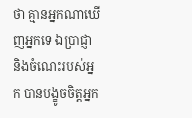ថា គ្មានអ្នកណាឃើញអ្នកទេ ឯប្រាជ្ញា និងចំណេះរបស់អ្នក បានបង្ខូចចិត្តអ្នក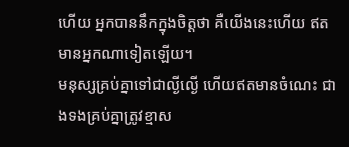ហើយ អ្នកបាននឹកក្នុងចិត្តថា គឺយើងនេះហើយ ឥតមានអ្នកណាទៀតឡើយ។
មនុស្សគ្រប់គ្នាទៅជាល្ងីល្ងើ ហើយឥតមានចំណេះ ជាងទងគ្រប់គ្នាត្រូវខ្មាស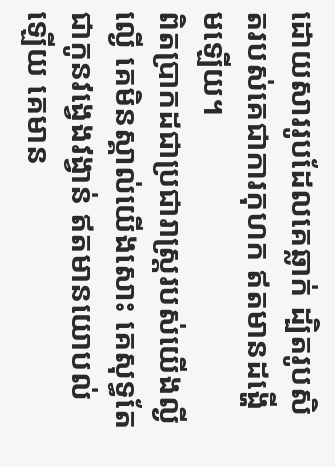ដោយសាររូបដែលគេឆ្លាក់ ដ្បិតរូបសិតរបស់គេជាការកុហក ឥតមានដង្ហើមឡើយ។
ពិតប្រាកដជាប្រជារាស្ត្ររបស់យើងល្ងីល្ងើ គេមិនស្គាល់យើងសោះ គេសុទ្ធតែជាកូនវង្វេងវង្វាន់ ឥតមានយោបល់ឡើយ គេមាន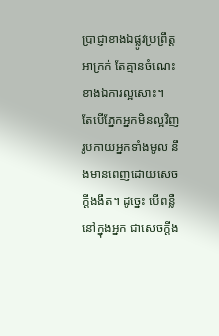ប្រាជ្ញាខាងឯផ្លូវប្រព្រឹត្តអាក្រក់ តែគ្មានចំណេះខាងឯការល្អសោះ។
តែបើភ្នែកអ្នកមិនល្អវិញ រូបកាយអ្នកទាំងមូល នឹងមានពេញដោយសេចក្តីងងឹត។ ដូច្នេះ បើពន្លឺនៅក្នុងអ្នក ជាសេចក្តីង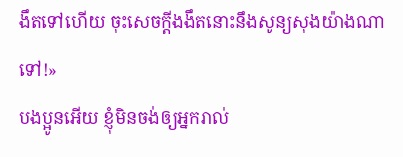ងឹតទៅហើយ ចុះសេចក្តីងងឹតនោះនឹងសូន្យសុងយ៉ាងណាទៅ!»
បងប្អូនអើយ ខ្ញុំមិនចង់ឲ្យអ្នករាល់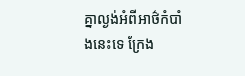គ្នាល្ងង់អំពីអាថ៌កំបាំងនេះទេ ក្រែង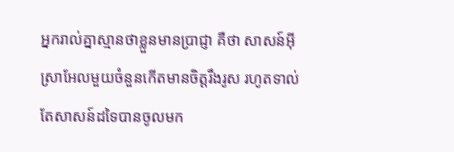អ្នករាល់គ្នាស្មានថាខ្លួនមានប្រាជ្ញា គឺថា សាសន៍អ៊ីស្រាអែលមួយចំនួនកើតមានចិត្តរឹងរូស រហូតទាល់តែសាសន៍ដទៃបានចូលមក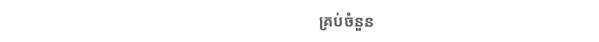គ្រប់ចំនួន